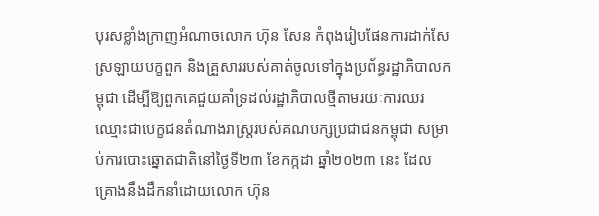បុរសខ្លាំងក្រាញអំណាចលោក ហ៊ុន សែន កំពុងរៀបផែនការដាក់សែស្រឡាយបក្ខពួក និងគ្រួសាររបស់គាត់ចូលទៅក្នុងប្រព័ន្ធរដ្ឋាភិបាលកម្ពុជា ដើម្បីឱ្យពួកគេជួយគាំទ្រដល់រដ្ឋាភិបាលថ្មីតាមរយៈការឈរឈ្មោះជាបេក្ខជនតំណាងរាស្ត្ររបស់គណបក្សប្រជាជនកម្ពុជា សម្រាប់ការបោះឆ្នោតជាតិនៅថ្ងៃទី២៣ ខែកក្កដា ឆ្នាំ២០២៣ នេះ ដែលគ្រោងនឹងដឹកនាំដោយលោក ហ៊ុន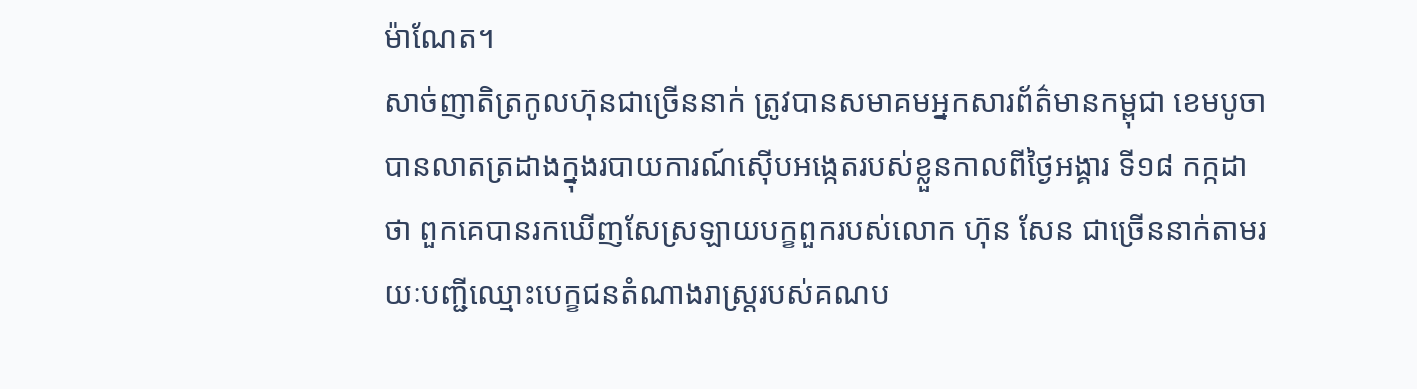ម៉ាណែត។
សាច់ញាតិត្រកូលហ៊ុនជាច្រើននាក់ ត្រូវបានសមាគមអ្នកសារព័ត៌មានកម្ពុជា ខេមបូចា បានលាតត្រដាងក្នុងរបាយការណ៍ស៊ើបអង្កេតរបស់ខ្លួនកាលពីថ្ងៃអង្គារ ទី១៨ កក្កដា ថា ពួកគេបានរកឃើញសែស្រឡាយបក្ខពួករបស់លោក ហ៊ុន សែន ជាច្រើននាក់តាមរយៈបញ្ជីឈ្មោះបេក្ខជនតំណាងរាស្ត្ររបស់គណប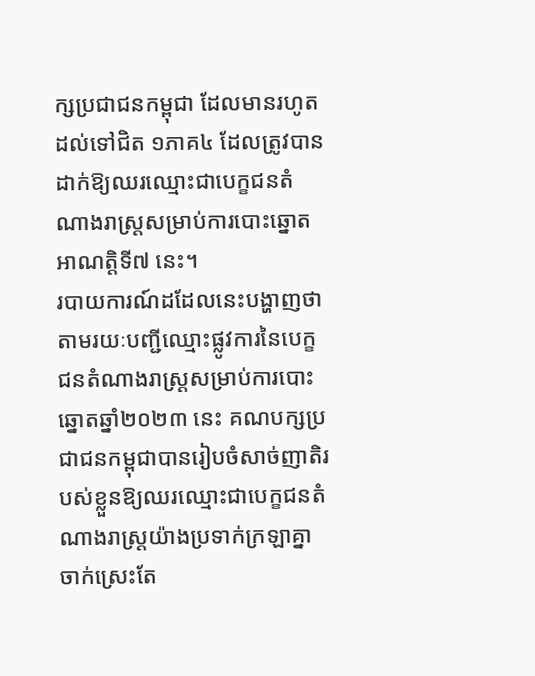ក្សប្រជាជនកម្ពុជា ដែលមានរហូតដល់ទៅជិត ១ភាគ៤ ដែលត្រូវបានដាក់ឱ្យឈរឈ្មោះជាបេក្ខជនតំណាងរាស្ត្រសម្រាប់ការបោះឆ្នោតអាណត្តិទី៧ នេះ។
របាយការណ៍ដដែលនេះបង្ហាញថា តាមរយៈបញ្ជីឈ្មោះផ្លូវការនៃបេក្ខជនតំណាងរាស្ត្រសម្រាប់ការបោះឆ្នោតឆ្នាំ២០២៣ នេះ គណបក្សប្រជាជនកម្ពុជាបានរៀបចំសាច់ញាតិរបស់ខ្លួនឱ្យឈរឈ្មោះជាបេក្ខជនតំណាងរាស្ត្រយ៉ាងប្រទាក់ក្រឡាគ្នាចាក់ស្រេះតែ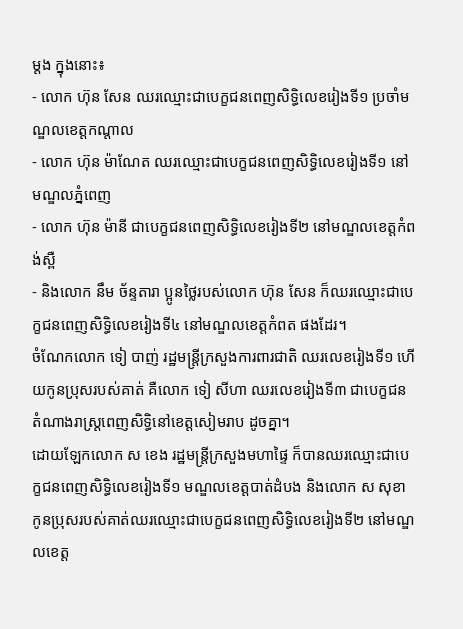ម្តង ក្នុងនោះ៖
- លោក ហ៊ុន សែន ឈរឈ្មោះជាបេក្ខជនពេញសិទ្ធិលេខរៀងទី១ ប្រចាំមណ្ឌលខេត្តកណ្តាល
- លោក ហ៊ុន ម៉ាណែត ឈរឈ្មោះជាបេក្ខជនពេញសិទ្ធិលេខរៀងទី១ នៅមណ្ឌលភ្នំពេញ
- លោក ហ៊ុន ម៉ានី ជាបេក្ខជនពេញសិទ្ធិលេខរៀងទី២ នៅមណ្ឌលខេត្តកំពង់ស្ពឺ
- និងលោក នឹម ច័ន្ទតារា ប្អូនថ្លៃរបស់លោក ហ៊ុន សែន ក៏ឈរឈ្មោះជាបេក្ខជនពេញសិទ្ធិលេខរៀងទី៤ នៅមណ្ឌលខេត្តកំពត ផងដែរ។
ចំណែកលោក ទៀ បាញ់ រដ្ឋមន្ត្រីក្រសួងការពារជាតិ ឈរលេខរៀងទី១ ហើយកូនប្រុសរបស់គាត់ គឺលោក ទៀ សីហា ឈរលេខរៀងទី៣ ជាបេក្ខជនតំណាងរាស្ត្រពេញសិទ្ធិនៅខេត្តសៀមរាប ដូចគ្នា។
ដោយឡែកលោក ស ខេង រដ្ឋមន្ត្រីក្រសួងមហាផ្ទៃ ក៏បានឈរឈ្មោះជាបេក្ខជនពេញសិទ្ធិលេខរៀងទី១ មណ្ឌលខេត្តបាត់ដំបង និងលោក ស សុខា កូនប្រុសរបស់គាត់ឈរឈ្មោះជាបេក្ខជនពេញសិទ្ធិលេខរៀងទី២ នៅមណ្ឌលខេត្ត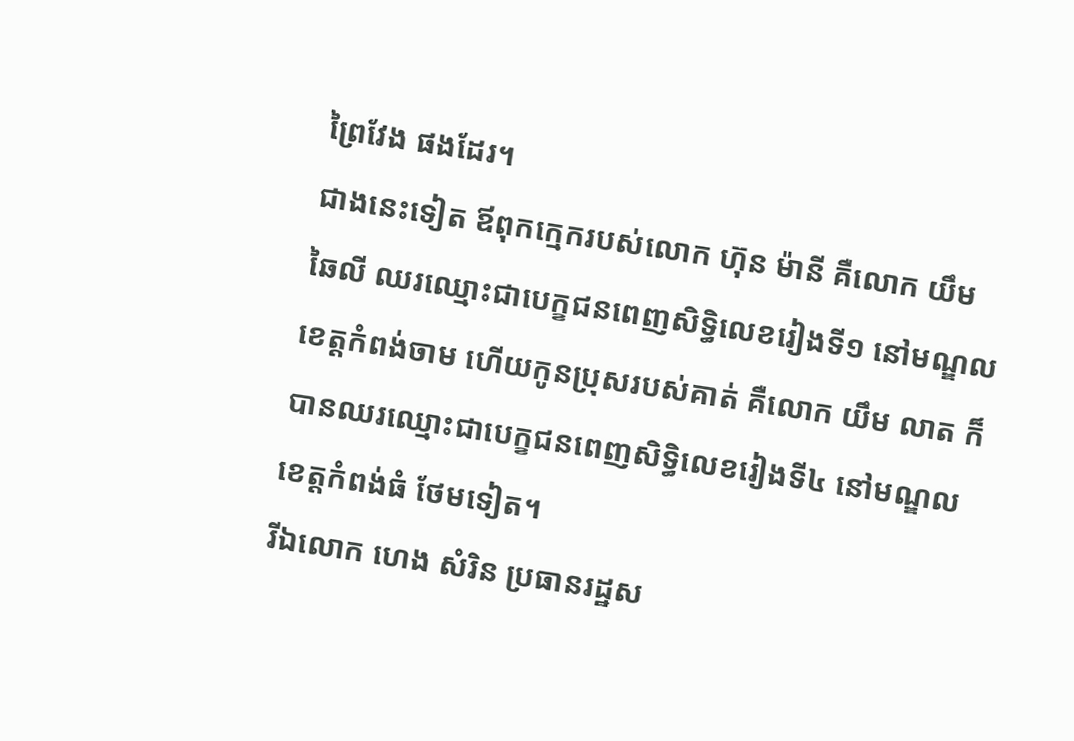ព្រៃវែង ផងដែរ។
ជាងនេះទៀត ឪពុកក្មេករបស់លោក ហ៊ុន ម៉ានី គឺលោក យឹម ឆៃលី ឈរឈ្មោះជាបេក្ខជនពេញសិទ្ធិលេខរៀងទី១ នៅមណ្ឌលខេត្តកំពង់ចាម ហើយកូនប្រុសរបស់គាត់ គឺលោក យឹម លាត ក៏បានឈរឈ្មោះជាបេក្ខជនពេញសិទ្ធិលេខរៀងទី៤ នៅមណ្ឌលខេត្តកំពង់ធំ ថែមទៀត។
រីឯលោក ហេង សំរិន ប្រធានរដ្ឋស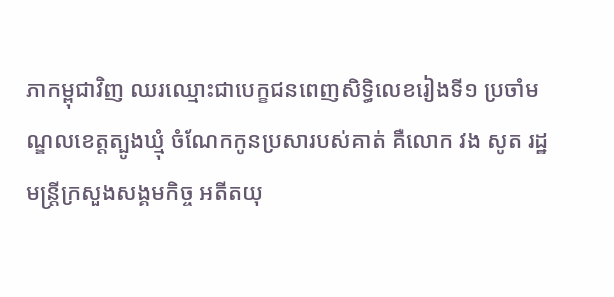ភាកម្ពុជាវិញ ឈរឈ្មោះជាបេក្ខជនពេញសិទ្ធិលេខរៀងទី១ ប្រចាំមណ្ឌលខេត្តត្បូងឃ្មុំ ចំណែកកូនប្រសារបស់គាត់ គឺលោក វង សូត រដ្ឋមន្ត្រីក្រសួងសង្គមកិច្ច អតីតយុ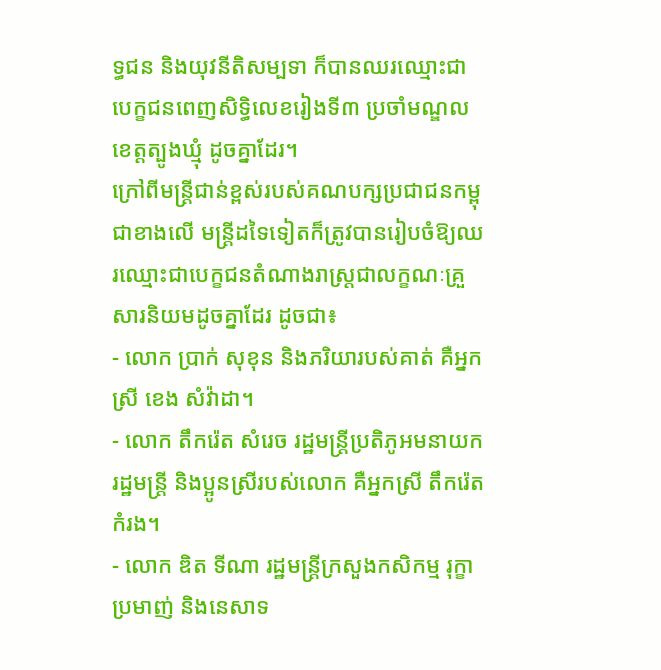ទ្ធជន និងយុវនីតិសម្បទា ក៏បានឈរឈ្មោះជាបេក្ខជនពេញសិទ្ធិលេខរៀងទី៣ ប្រចាំមណ្ឌលខេត្តត្បូងឃ្មុំ ដូចគ្នាដែរ។
ក្រៅពីមន្ត្រីជាន់ខ្ពស់របស់គណបក្សប្រជាជនកម្ពុជាខាងលើ មន្ត្រីដទៃទៀតក៏ត្រូវបានរៀបចំឱ្យឈរឈ្មោះជាបេក្ខជនតំណាងរាស្ត្រជាលក្ខណៈគ្រួសារនិយមដូចគ្នាដែរ ដូចជា៖
- លោក ប្រាក់ សុខុន និងភរិយារបស់គាត់ គឺអ្នកស្រី ខេង សំវ៉ាដា។
- លោក តឹករ៉េត សំរេច រដ្ឋមន្ត្រីប្រតិភូអមនាយករដ្ឋមន្ត្រី និងប្អូនស្រីរបស់លោក គឺអ្នកស្រី តឹករ៉េត កំរង។
- លោក ឌិត ទីណា រដ្ឋមន្ត្រីក្រសួងកសិកម្ម រុក្ខាប្រមាញ់ និងនេសាទ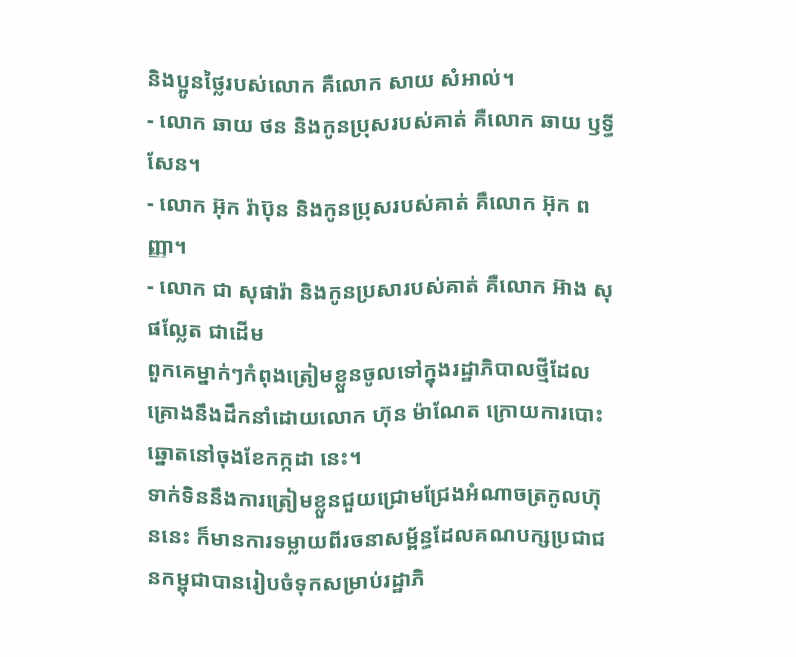និងប្អូនថ្លៃរបស់លោក គឺលោក សាយ សំអាល់។
- លោក ឆាយ ថន និងកូនប្រុសរបស់គាត់ គឺលោក ឆាយ ឫទ្ធីសែន។
- លោក អ៊ុក រ៉ាប៊ុន និងកូនប្រុសរបស់គាត់ គឺលោក អ៊ុក ពញ្ញា។
- លោក ជា សុផារ៉ា និងកូនប្រសារបស់គាត់ គឺលោក អ៊ាង សុផល្លែត ជាដើម
ពួកគេម្នាក់ៗកំពុងត្រៀមខ្លួនចូលទៅក្នុងរដ្ឋាភិបាលថ្មីដែលគ្រោងនឹងដឹកនាំដោយលោក ហ៊ុន ម៉ាណែត ក្រោយការបោះឆ្នោតនៅចុងខែកក្កដា នេះ។
ទាក់ទិននឹងការត្រៀមខ្លួនជួយជ្រោមជ្រែងអំណាចត្រកូលហ៊ុននេះ ក៏មានការទម្លាយពីរចនាសម្ព័ន្ធដែលគណបក្សប្រជាជនកម្ពុជាបានរៀបចំទុកសម្រាប់រដ្ឋាភិ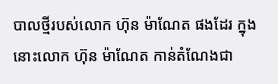បាលថ្មីរបស់លោក ហ៊ុន ម៉ាណែត ផងដែរ ក្នុងនោះលោក ហ៊ុន ម៉ាណែត កាន់តំណែងជា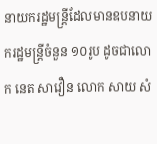នាយករដ្ឋមន្ត្រីដែលមានឧបនាយករដ្ឋមន្ត្រីចំនួន ១០រូប ដូចជាលោក នេត សាវឿន លោក សាយ សំ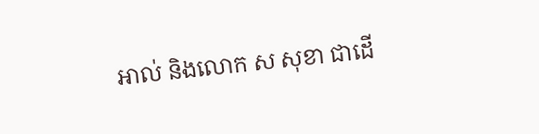អាល់ និងលោក ស សុខា ជាដើ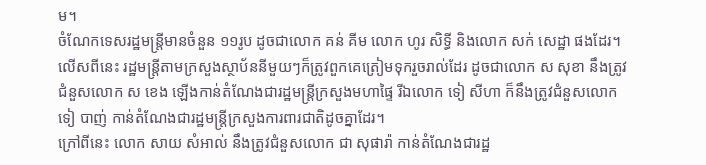ម។
ចំណែកទេសរដ្ឋមន្ត្រីមានចំនួន ១១រូប ដូចជាលោក គន់ គីម លោក ហូរ សិទ្ធី និងលោក សក់ សេដ្ឋា ផងដែរ។ លើសពីនេះ រដ្ឋមន្ត្រីតាមក្រសួងស្ថាប័ននីមួយៗក៏ត្រូវពួកគេត្រៀមទុករួចរាល់ដែរ ដូចជាលោក ស សុខា នឹងត្រូវជំនួសលោក ស ខេង ឡើងកាន់តំណែងជារដ្ឋមន្ត្រីក្រសួងមហាផ្ទៃ រីឯលោក ទៀ សីហា ក៏នឹងត្រូវជំនួសលោក ទៀ បាញ់ កាន់តំណែងជារដ្ឋមន្ត្រីក្រសួងការពារជាតិដូចគ្នាដែរ។
ក្រៅពីនេះ លោក សាយ សំអាល់ នឹងត្រូវជំនួសលោក ជា សុផារ៉ា កាន់តំណែងជារដ្ឋ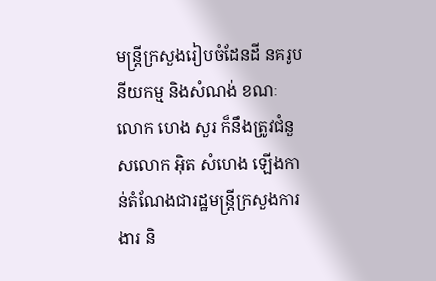មន្ត្រីក្រសួងរៀបចំដែនដី នគរូបនីយកម្ម និងសំណង់ ខណៈលោក ហេង សួរ ក៏នឹងត្រូវជំនួសលោក អ៊ិត សំហេង ឡើងកាន់តំណែងជារដ្ឋមន្ត្រីក្រសួងការងារ និ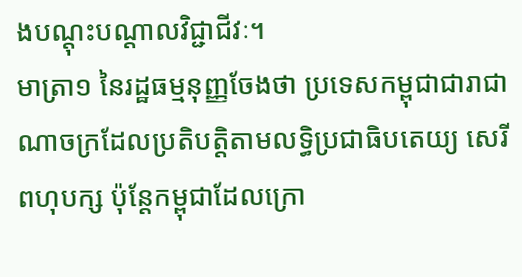ងបណ្តុះបណ្តាលវិជ្ជាជីវៈ។
មាត្រា១ នៃរដ្ឋធម្មនុញ្ញចែងថា ប្រទេសកម្ពុជាជារាជាណាចក្រដែលប្រតិបត្តិតាមលទ្ធិប្រជាធិបតេយ្យ សេរីពហុបក្ស ប៉ុន្តែកម្ពុជាដែលក្រោ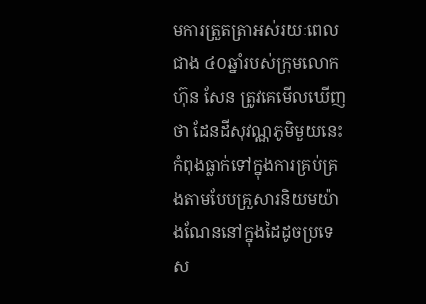មការត្រួតត្រាអស់រយៈពេលជាង ៤០ឆ្នាំរបស់ក្រុមលោក ហ៊ុន សែន ត្រូវគេមើលឃើញថា ដែនដីសុវណ្ណភូមិមួយនេះកំពុងធ្លាក់ទៅក្នុងការគ្រប់គ្រងតាមបែបគ្រួសារនិយមយ៉ាងណែននៅក្នុងដៃដូចប្រទេស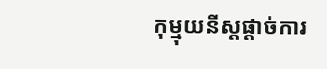កុម្មុយនីស្តផ្ដាច់ការ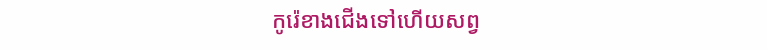កូរ៉េខាងជើងទៅហើយសព្វ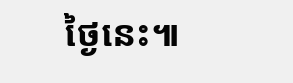ថ្ងៃនេះ៕